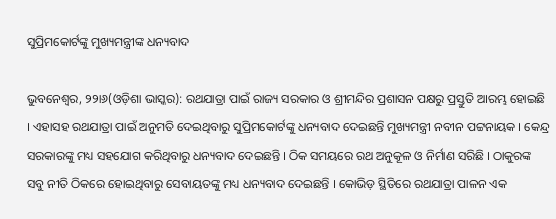ସୁପ୍ରିମକୋର୍ଟଙ୍କୁ ମୁଖ୍ୟମନ୍ତ୍ରୀଙ୍କ ଧନ୍ୟବାଦ

ଭୁବନେଶ୍ୱର, ୨୨ା୬(ଓଡ଼ିଶା ଭାସ୍କର): ରଥଯାତ୍ରା ପାଇଁ ରାଜ୍ୟ ସରକାର ଓ ଶ୍ରୀମନ୍ଦିର ପ୍ରଶାସନ ପକ୍ଷରୁ ପ୍ରସ୍ତୁତି ଆରମ୍ଭ ହୋଇଛି । ଏହାସହ ରଥଯାତ୍ରା ପାଇଁ ଅନୁମତି ଦେଇଥିବାରୁ ସୁପ୍ରିମକୋର୍ଟଙ୍କୁ ଧନ୍ୟବାଦ ଦେଇଛନ୍ତି ମୁଖ୍ୟମନ୍ତ୍ରୀ ନବୀନ ପଟ୍ଟନାୟକ । କେନ୍ଦ୍ର ସରକାରଙ୍କୁ ମଧ୍ୟ ସହଯୋଗ କରିଥିବାରୁ ଧନ୍ୟବାଦ ଦେଇଛନ୍ତି । ଠିକ ସମୟରେ ରଥ ଅନୁକୂଳ ଓ ନିର୍ମାଣ ସରିଛି । ଠାକୁରଙ୍କ ସବୁ ନୀତି ଠିକରେ ହୋଇଥିବାରୁ ସେବାୟତଙ୍କୁ ମଧ୍ୟ ଧନ୍ୟବାଦ ଦେଇଛନ୍ତି । କୋଭିଡ଼ ସ୍ଥିତିରେ ରଥଯାତ୍ରା ପାଳନ ଏକ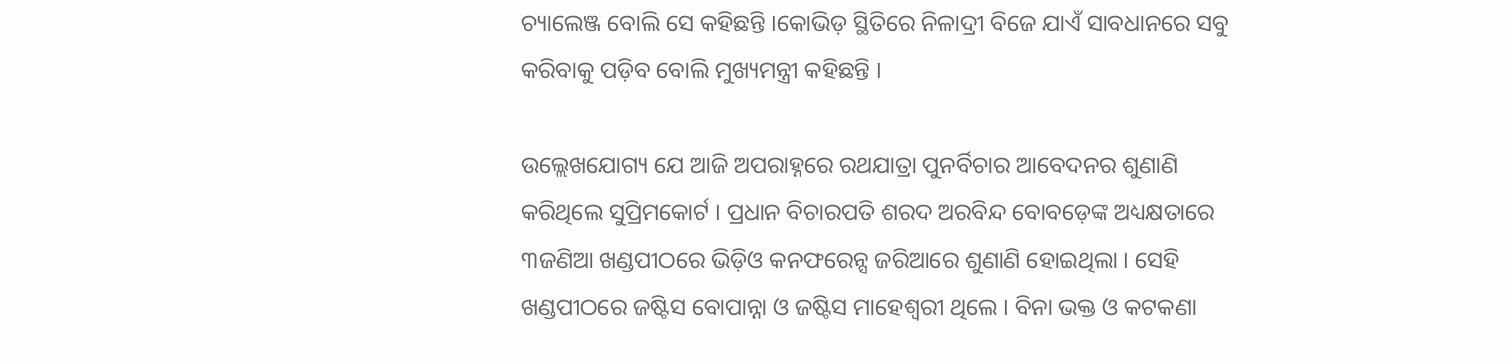ଚ୍ୟାଲେଞ୍ଜ ବୋଲି ସେ କହିଛନ୍ତି ।କୋଭିଡ଼ ସ୍ଥିତିରେ ନିଳାଦ୍ରୀ ବିଜେ ଯାଏଁ ସାବଧାନରେ ସବୁ କରିବାକୁ ପଡ଼ିବ ବୋଲି ମୁଖ୍ୟମନ୍ତ୍ରୀ କହିଛନ୍ତି ।

ଉଲ୍ଲେଖଯୋଗ୍ୟ ଯେ ଆଜି ଅପରାହ୍ନରେ ରଥଯାତ୍ରା ପୁନର୍ବିଚାର ଆବେଦନର ଶୁଣାଣି କରିଥିଲେ ସୁପ୍ରିମକୋର୍ଟ । ପ୍ରଧାନ ବିଚାରପତି ଶରଦ ଅରବିନ୍ଦ ବୋବଡ଼େଙ୍କ ଅଧ୍ୟକ୍ଷତାରେ ୩ଜଣିଆ ଖଣ୍ଡପୀଠରେ ଭିଡ଼ିଓ କନଫରେନ୍ସ ଜରିଆରେ ଶୁଣାଣି ହୋଇଥିଲା । ସେହି ଖଣ୍ଡପୀଠରେ ଜଷ୍ଟିସ ବୋପାନ୍ନା ଓ ଜଷ୍ଟିସ ମାହେଶ୍ୱରୀ ଥିଲେ । ବିନା ଭକ୍ତ ଓ କଟକଣା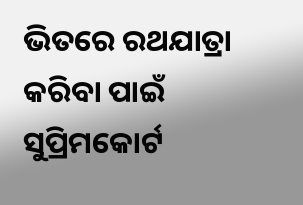ଭିତରେ ରଥଯାତ୍ରା କରିବା ପାଇଁ ସୁପ୍ରିମକୋର୍ଟ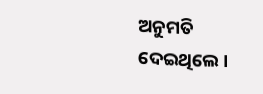ଅନୁମତି ଦେଇଥିଲେ ।